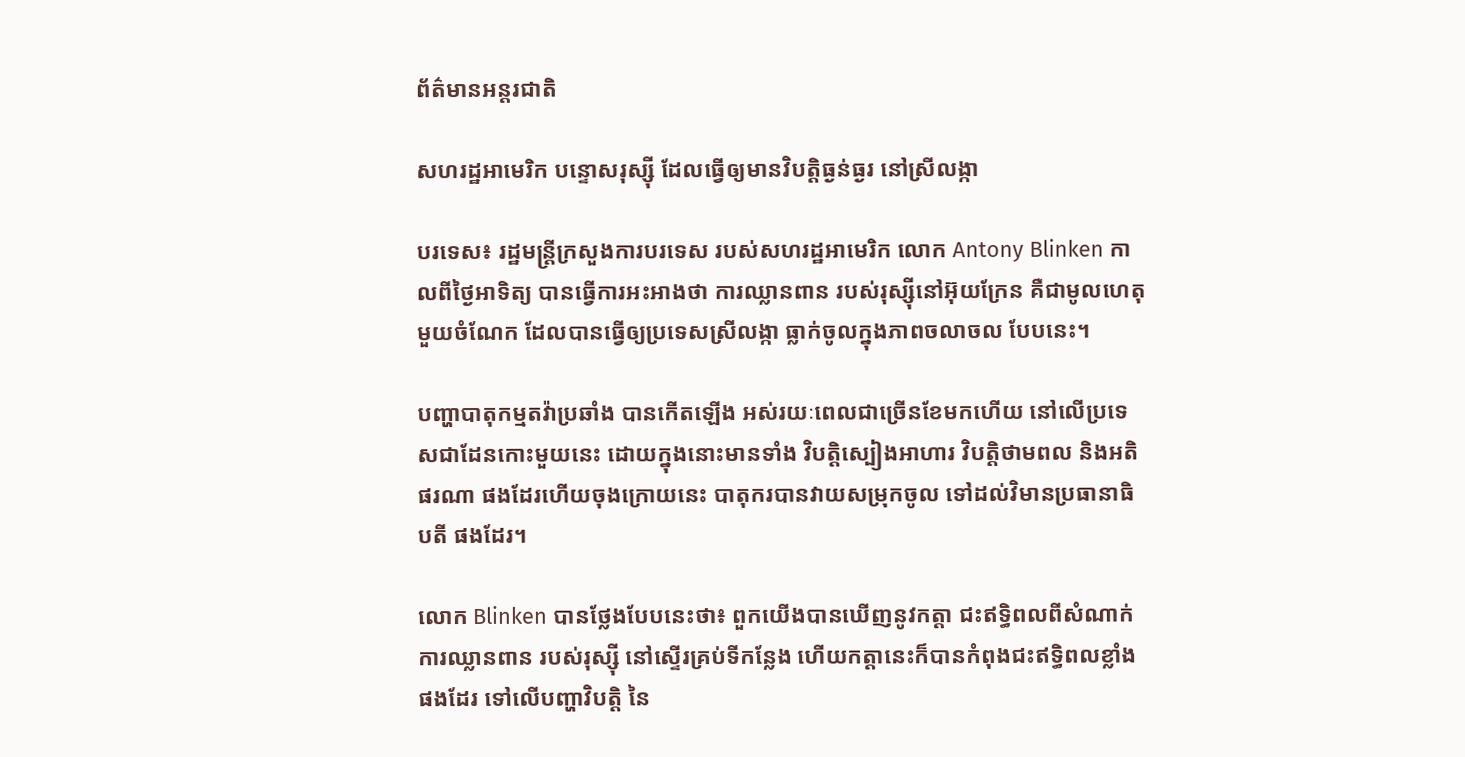ព័ត៌មានអន្តរជាតិ

សហរដ្ឋអាមេរិក បន្ទោសរុស្ស៊ី ដែលធ្វើឲ្យមានវិបត្តិធ្ងន់ធ្ងរ នៅស្រីលង្កា

បរទេស៖ រដ្ឋមន្ត្រីក្រសួងការបរទេស របស់សហរដ្ឋអាមេរិក លោក Antony Blinken កាលពីថ្ងៃអាទិត្យ បានធ្វើការអះអាងថា ការឈ្លានពាន របស់រុស្ស៊ីនៅអ៊ុយក្រែន គឺជាមូលហេតុមួយចំណែក ដែលបានធ្វើឲ្យប្រទេសស្រីលង្កា ធ្លាក់ចូលក្នុងភាពចលាចល បែបនេះ។

បញ្ហាបាតុកម្មតវ៉ាប្រឆាំង បានកើតឡើង អស់រយៈពេលជាច្រើនខែមកហើយ នៅលើប្រទេសជាដែនកោះមួយនេះ ដោយក្នុងនោះមានទាំង វិបត្តិស្បៀងអាហារ វិបត្តិថាមពល និងអតិផរណា ផងដែរហើយចុងក្រោយនេះ បាតុករបានវាយសម្រុកចូល ទៅដល់វិមានប្រធានាធិបតី ផងដែរ។

លោក Blinken បានថ្លែងបែបនេះថា៖ ពួកយើងបានឃើញនូវកត្តា ជះឥទ្ធិពលពីសំណាក់ការឈ្លានពាន របស់រុស្ស៊ី នៅស្ទើរគ្រប់ទីកន្លែង ហើយកត្តានេះក៏បានកំពុងជះឥទ្ធិពលខ្លាំង ផងដែរ ទៅលើបញ្ហាវិបត្តិ នៃ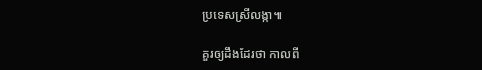ប្រទេសស្រីលង្កា៕

គួរឲ្យដឹងដែរថា កាលពី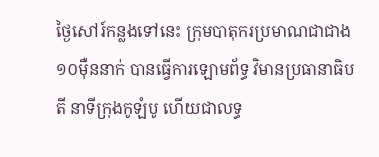ថ្ងៃសៅរ៍កន្លងទៅនេះ ក្រុមបាតុករប្រមាណជាជាង១០ម៉ឺននាក់ បានធ្វើការឡោមព័ទ្ធ វិមានប្រធានាធិបតី នាទីក្រុងកូឡំបូ ហើយជាលទ្ធ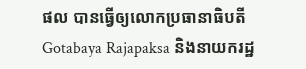ផល បានធ្វើឲ្យលោកប្រធានាធិបតី Gotabaya Rajapaksa និងនាយករដ្ឋ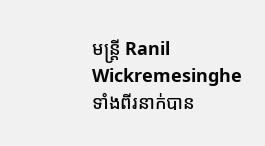មន្ត្រី Ranil Wickremesinghe ទាំងពីរនាក់បាន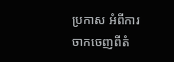ប្រកាស អំពីការចាកចេញពីតំ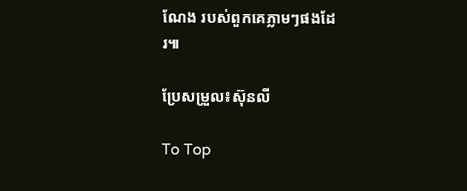ណែង របស់ពួកគេភ្លាមៗផងដែរ៕

ប្រែសម្រួល៖ស៊ុនលី

To Top